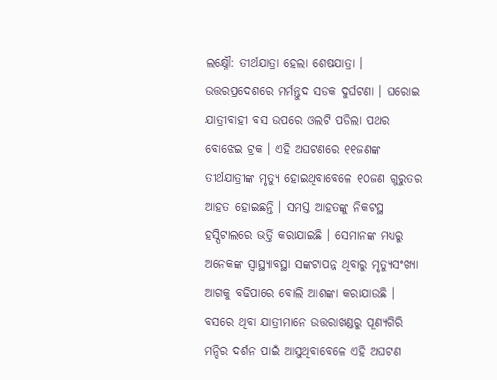ଲକ୍ଷ୍ନୌ: ତୀର୍ଥଯାତ୍ରା ହେଲା ଶେଷଯାତ୍ରା । ଉତ୍ତରପ୍ରଦେଶରେ ମର୍ମନ୍ତୁଦ ସଡକ ଦୁର୍ଘଟଣା । ଘରୋଇ ଯାତ୍ରୀବାହୀ ବସ ଉପରେ ଓଲଟି ପଡିଲା ପଥର ବୋଝେଇ ଟ୍ରକ । ଏହି ଅଘଟଣରେ ୧୧ଜଣଙ୍କ ତୀର୍ଥଯାତ୍ରୀଙ୍କ ମୃତ୍ୟୁ ହୋଇଥିବାବେଳେ ୧୦ଜଣ ଗୁରୁତର ଆହତ ହୋଇଛନ୍ତି । ସମସ୍ତ ଆହତଙ୍କୁ ନିକଟସ୍ଥ ହସ୍ପିଟାଲରେ ଭର୍ତ୍ତି କରାଯାଇଛି । ସେମାନଙ୍କ ମଧ୍ୟରୁ ଅନେକଙ୍କ ସ୍ୱାସ୍ଥ୍ୟାବସ୍ଥା ସଙ୍କଟାପନ୍ନ ଥିବାରୁ ମୃତ୍ୟୁସଂଖ୍ୟା ଆଗକୁ ବଢିପାରେ ବୋଲି ଆଶଙ୍କା କରାଯାଉଛି । ବସରେ ଥିବା ଯାତ୍ରୀମାନେ ଉତ୍ତରାଖଣ୍ଡରୁ ପୂଣ୍ୟଗିରି ମନ୍ଦିର ଦର୍ଶନ ପାଇଁ ଆସୁଥିବାବେଳେ ଏହି ଅଘଟଣ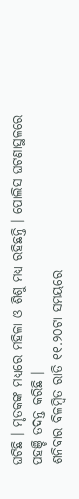ଘଟିଛି । ମୃତକଙ୍କ ମଧ୍ୟରେ ମହିଳା ଓ ଶିଶୁ ମଧ୍ୟ ରହିଛନ୍ତି । ପୋଲିସ ଘଟଣାସ୍ଥଳରେ ପହଞ୍ଚି ତଦନ୍ତ କରିଛି ।
ଶନିବାର ବିଳମ୍ବିତ ରାତି ୧୧.୨୦ଟା ସମୟରେ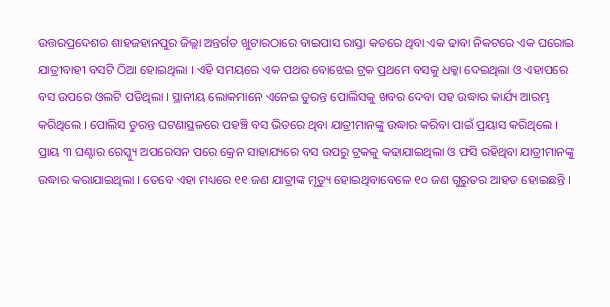ଉତ୍ତରପ୍ରଦେଶର ଶାହଜହାନପୁର ଜିଲ୍ଲା ଅନ୍ତର୍ଗତ ଖୁଟାରଠାରେ ବାଇପାସ ରାସ୍ତା କଡରେ ଥିବା ଏକ ଢାବା ନିକଟରେ ଏକ ଘରୋଇ ଯାତ୍ରୀବାହୀ ବସଟି ଠିଆ ହୋଇଥିଲା । ଏହି ସମୟରେ ଏକ ପଥର ବୋଝେଇ ଟ୍ରକ ପ୍ରଥମେ ବସକୁ ଧକ୍କା ଦେଇଥିଲା ଓ ଏହାପରେ ବସ ଉପରେ ଓଲଟି ପଡିଥିଲା । ସ୍ଥାନୀୟ ଲୋକମାନେ ଏନେଇ ତୁରନ୍ତ ପୋଲିସକୁ ଖବର ଦେବା ସହ ଉଦ୍ଧାର କାର୍ଯ୍ୟ ଆରମ୍ଭ କରିଥିଲେ । ପୋଲିସ ତୁରନ୍ତ ଘଟଣାସ୍ଥଳରେ ପହଞ୍ଚି ବସ ଭିତରେ ଥିବା ଯାତ୍ରୀମାନଙ୍କୁ ଉଦ୍ଧାର କରିବା ପାଇଁ ପ୍ରୟାସ କରିଥିଲେ । ପ୍ରାୟ ୩ ଘଣ୍ଟାର ରେସ୍କ୍ୟୁ ଅପରେସନ ପରେ କ୍ରେନ ସାହାଯ୍ୟରେ ବସ ଉପରୁ ଟ୍ରକକୁ କଢାଯାଇଥିଲା ଓ ଫସି ରହିଥିବା ଯାତ୍ରୀମାନଙ୍କୁ ଉଦ୍ଧାର କରାଯାଇଥିଲା । ତେବେ ଏହା ମଧ୍ୟରେ ୧୧ ଜଣ ଯାତ୍ରୀଙ୍କ ମୃତ୍ୟୁ ହୋଇଥିବାବେଳେ ୧୦ ଜଣ ଗୁରୁତର ଆହତ ହୋଇଛନ୍ତି ।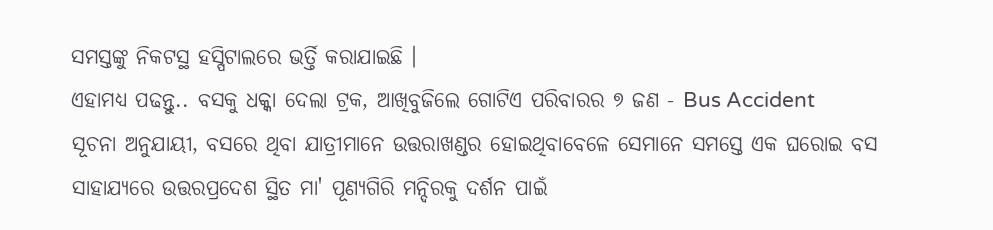ସମସ୍ତଙ୍କୁ ନିକଟସ୍ଥ ହସ୍ପିଟାଲରେ ଭର୍ତ୍ତି କରାଯାଇଛି ।
ଏହାମଧ୍ୟ ପଢନ୍ତୁ.. ବସକୁ ଧକ୍କା ଦେଲା ଟ୍ରକ, ଆଖିବୁଜିଲେ ଗୋଟିଏ ପରିବାରର ୭ ଜଣ - Bus Accident
ସୂଚନା ଅନୁଯାୟୀ, ବସରେ ଥିବା ଯାତ୍ରୀମାନେ ଉତ୍ତରାଖଣ୍ଡର ହୋଇଥିବାବେଳେ ସେମାନେ ସମସ୍ତେ ଏକ ଘରୋଇ ବସ ସାହାଯ୍ୟରେ ଉତ୍ତରପ୍ରଦେଶ ସ୍ଥିତ ମା' ପୂଣ୍ୟଗିରି ମନ୍ଦିରକୁ ଦର୍ଶନ ପାଇଁ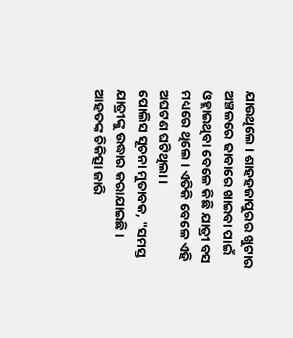ଯାଉଥିଲେ । ଶାହହଜାପୁରର ଖୁଟାର ଅଞ୍ଚଳରେ ଢାବାରେ ଖାଇବା ପାଇଁ ଓହ୍ଲାଇଥିବା ବେଳେ କିଛି ଯାତ୍ରୀ ବସ ମଧ୍ୟରେ ଥିଲେ । ଏତିକି ବେଳେ ଏହି ଅଘଟଣ ଘଟିଥିଲା ।
ପୋଲିସ ସୂଚନା ମୁତାବକ, "ସମସ୍ତ ଯାତ୍ରୀଙ୍କୁ ଉଦ୍ଧାର କରାଯାଇଛି । ଆହତଙ୍କ ଚିକିତ୍ସା ଜାରି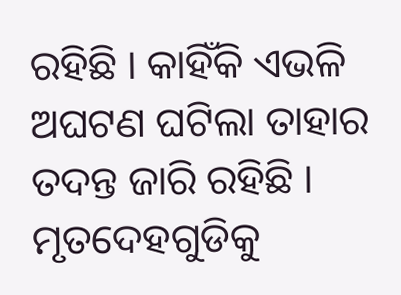ରହିଛି । କାହିଁକି ଏଭଳି ଅଘଟଣ ଘଟିଲା ତାହାର ତଦନ୍ତ ଜାରି ରହିଛି । ମୃତଦେହଗୁଡିକୁ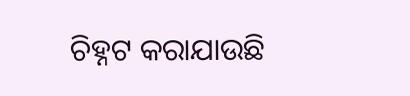ଚିହ୍ନଟ କରାଯାଉଛି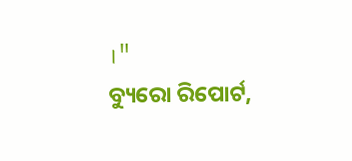।"
ବ୍ୟୁରୋ ରିପୋର୍ଟ,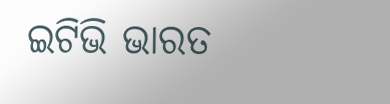ଇଟିଭି ଭାରତ